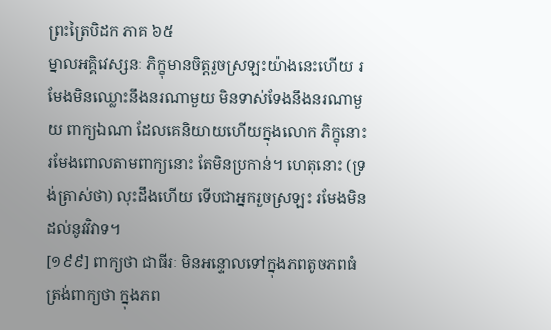ព្រះត្រៃបិដក ភាគ ៦៥
ម្នាលអគ្គិវេស្សនៈ ភិក្ខុមានចិត្តរួចស្រឡះយ៉ាងនេះហើយ រមែងមិនឈ្លោះនឹងនរណាមួយ មិនទាស់ទែងនឹងនរណាមួយ ពាក្យឯណា ដែលគេនិយាយហើយក្នុងលោក ភិក្ខុនោះ រមែងពោលតាមពាក្យនោះ តែមិនប្រកាន់។ ហេតុនោះ (ទ្រង់ត្រាស់ថា) លុះដឹងហើយ ទើបជាអ្នករួចស្រឡះ រមែងមិនដល់នូវវិវាទ។
[១៩៩] ពាក្យថា ជាធីរៈ មិនអន្ទោលទៅក្នុងភពតូចភពធំ ត្រង់ពាក្យថា ក្នុងភព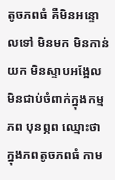តូចភពធំ គឺមិនអន្ទោលទៅ មិនមក មិនកាន់យក មិនស្ទាបអង្អែល មិនជាប់ចំពាក់ក្នុងកម្មភព បុនព្ភព ឈ្មោះថា ក្នុងភពតូចភពធំ កាម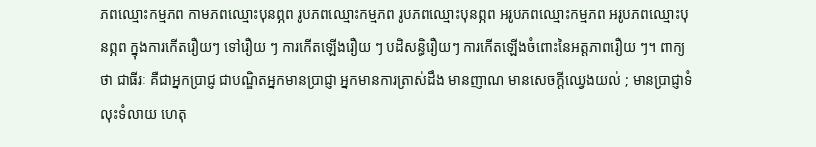ភពឈ្មោះកម្មភព កាមភពឈ្មោះបុនព្ភព រូបភពឈ្មោះកម្មភព រូបភពឈ្មោះបុនព្ភព អរូបភពឈ្មោះកម្មភព អរូបភពឈ្មោះបុនព្ភព ក្នុងការកើតរឿយៗ ទៅរឿយ ៗ ការកើតឡើងរឿយ ៗ បដិសន្ធិរឿយៗ ការកើតឡើងចំពោះនៃអត្តភាពរឿយ ៗ។ ពាក្យថា ជាធីរៈ គឺជាអ្នកប្រាជ្ញ ជាបណ្ឌិតអ្នកមានប្រាជ្ញា អ្នកមានការត្រាស់ដឹង មានញាណ មានសេចក្តីឈ្វេងយល់ ; មានប្រាជ្ញាទំលុះទំលាយ ហេតុ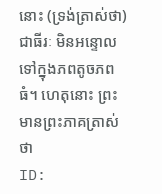នោះ (ទ្រង់ត្រាស់ថា) ជាធីរៈ មិនអន្ទោលទៅក្នុងភពតូចភពធំ។ ហេតុនោះ ព្រះមានព្រះភាគត្រាស់ថា
ID: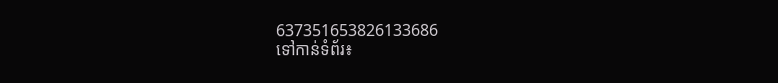637351653826133686
ទៅកាន់ទំព័រ៖